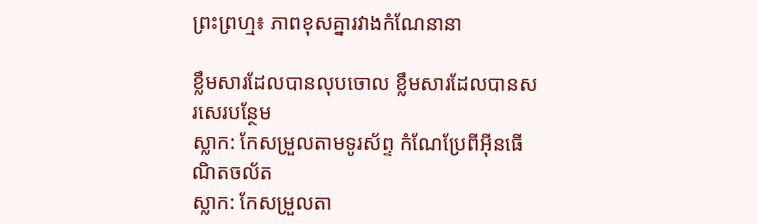ព្រះព្រហ្ម៖ ភាពខុសគ្នារវាងកំណែនានា

ខ្លឹមសារដែលបានលុបចោល ខ្លឹមសារដែលបានសរសេរបន្ថែម
ស្លាក: កែសម្រួលតាមទូរស័ព្ទ កំណែប្រែពីអ៊ីនធើណិតចល័ត
ស្លាក: កែសម្រួលតា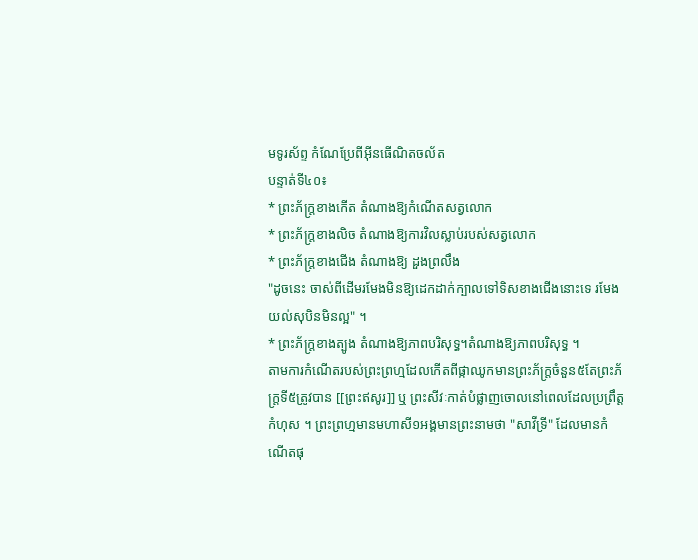មទូរស័ព្ទ កំណែប្រែពីអ៊ីនធើណិតចល័ត
បន្ទាត់ទី៤០៖
* ព្រះភ័ក្ត្រខាងកើត តំណាងឱ្យកំណើតសត្វលោក
* ព្រះភ័ក្ត្រខាងលិច តំណាងឱ្យការវិលស្លាប់របស់សត្វលោក
* ព្រះភ័ក្ត្រខាងជើង តំណាងឱ្យ ដួងព្រលឹង
"ដូចនេះ ចាស់ពីដើមរមែងមិនឱ្យដេកដាក់ក្បាលទៅទិសខាងជើងនោះទេ រមែងយល់សុបិនមិនល្អ" ។
* ព្រះភ័ក្ត្រខាងត្បូង តំណាងឱ្យភាពបរិសុទ្ធ។តំណាងឱ្យភាពបរិសុទ្ធ ។
តាមការកំណើតរបស់ព្រះព្រហ្មដែលកើតពីផ្កាឈូកមានព្រះភ័ក្ត្រចំនួន៥តែព្រះភ័ក្រ្តទី៥ត្រូវបាន [[ព្រះឥសូរ]] ឬ ព្រះសីវៈកាត់បំផ្លាញចោលនៅពេលដែលប្រព្រឹត្តកំហុស ។ ព្រះព្រហ្មមានមហាសី១អង្គមានព្រះនាមថា "សាវីទ្រី" ដែលមានកំណើតផុ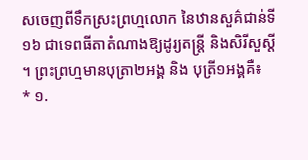សចេញពីទឹកស្រះព្រហ្មលោក នៃឋានសួគ៌ជាន់ទី១៦ ជាទេពធីតាតំណាងឱ្យដូរ្យតន្ត្រី និងសិរីសួស្តី ។ ព្រះព្រហ្មមានបុត្រា២អង្គ និង បុត្រី១អង្គគឺ៖
* ១.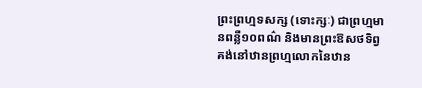ព្រះព្រហ្មទសក្ស (ទោះក្សៈ) ជាព្រហ្មមានពន្លឺ១០ពណ៌ និងមានព្រះឱសថទិព្វ គង់នៅឋានព្រហ្មលោកនៃឋាន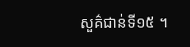សួគ៌ជាន់ទី១៥ ។